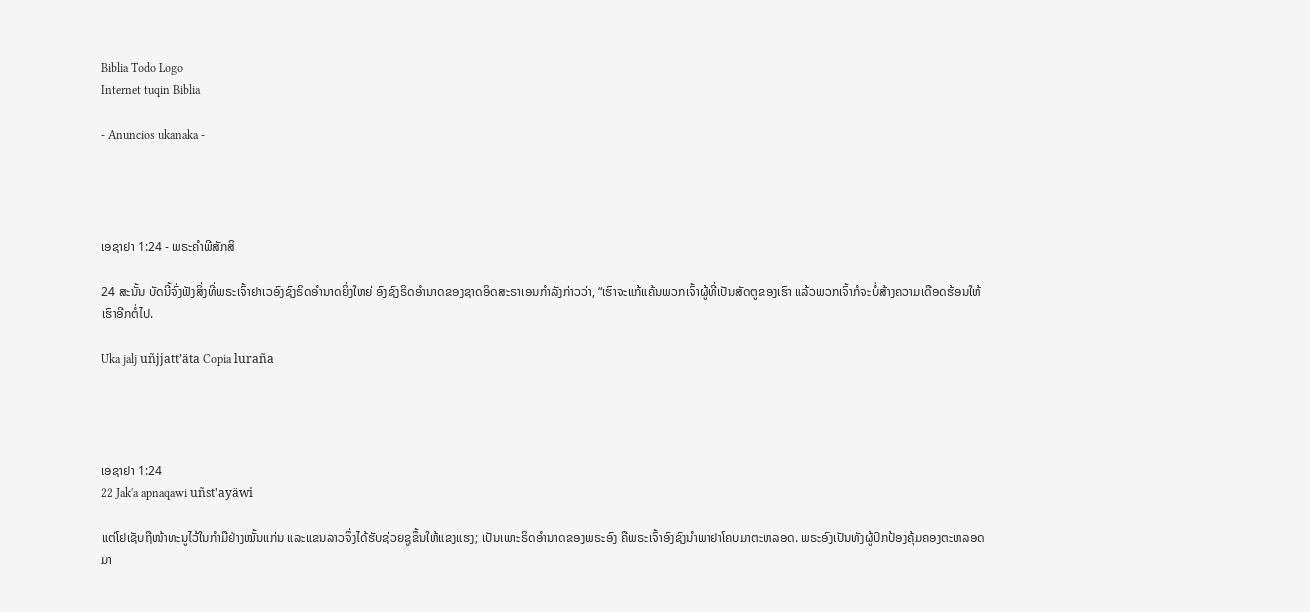Biblia Todo Logo
Internet tuqin Biblia

- Anuncios ukanaka -




ເອຊາຢາ 1:24 - ພຣະຄຳພີສັກສິ

24 ສະນັ້ນ ບັດນີ້ຈົ່ງຟັງສິ່ງທີ່ພຣະເຈົ້າຢາເວອົງຊົງຣິດອຳນາດຍິ່ງໃຫຍ່ ອົງຊົງຣິດອຳນາດຂອງຊາດອິດສະຣາເອນກຳລັງກ່າວວ່າ, “ເຮົາຈະແກ້ແຄ້ນພວກເຈົ້າຜູ້ທີ່ເປັນສັດຕູຂອງເຮົາ ແລ້ວພວກເຈົ້າກໍຈະບໍ່ສ້າງຄວາມເດືອດຮ້ອນໃຫ້ເຮົາອີກຕໍ່ໄປ.

Uka jalj uñjjattʼäta Copia luraña




ເອຊາຢາ 1:24
22 Jak'a apnaqawi uñst'ayäwi

ແຕ່ໂຢເຊັບຖືໜ້າທະນູໄວ້ໃນກຳມືຢ່າງໝັ້ນແກ່ນ ແລະແຂນລາວຈຶ່ງໄດ້ຮັບຊ່ວຍຊູຂຶ້ນໃຫ້ແຂງແຮງ; ເປັນເພາະຣິດອຳນາດຂອງພຣະອົງ ຄືພຣະເຈົ້າອົງຊົງນຳພາຢາໂຄບມາຕະຫລອດ. ພຣະອົງເປັນທັງຜູ້ປົກປ້ອງຄຸ້ມຄອງຕະຫລອດມາ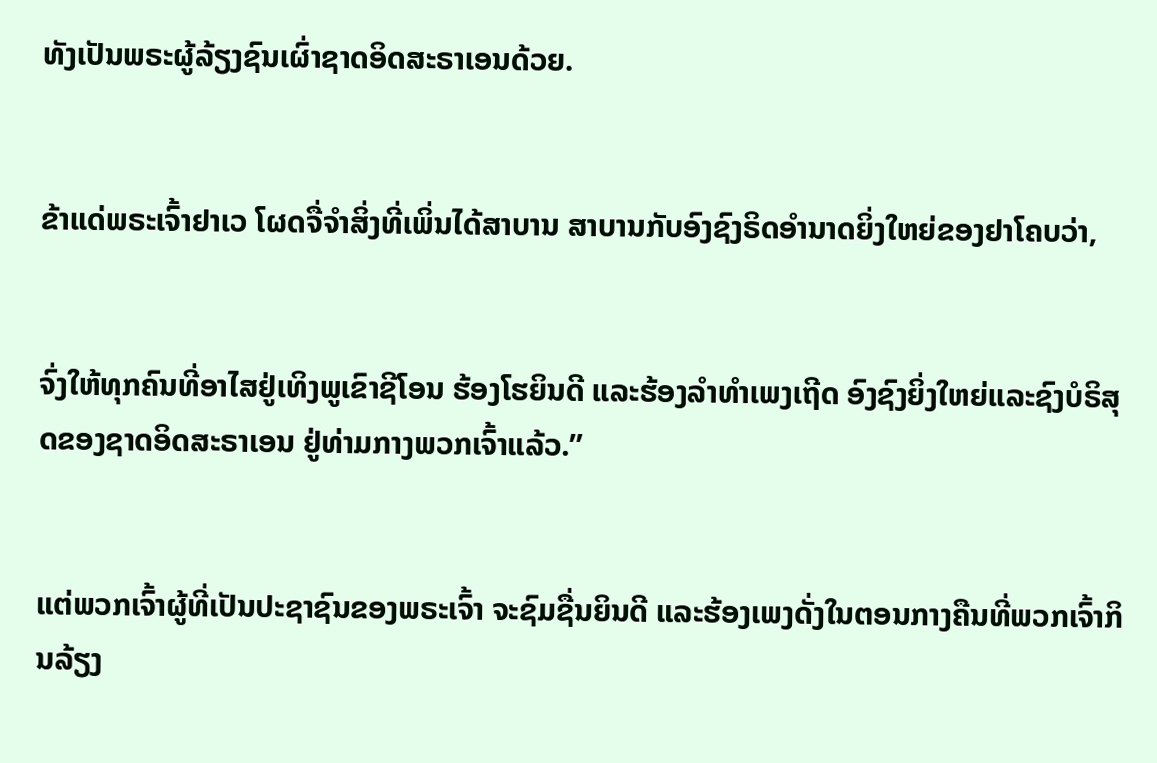ທັງເປັນພຣະຜູ້ລ້ຽງຊົນເຜົ່າຊາດອິດສະຣາເອນດ້ວຍ.


ຂ້າແດ່ພຣະເຈົ້າຢາເວ ໂຜດຈື່ຈຳສິ່ງທີ່ເພິ່ນໄດ້ສາບານ ສາບານກັບອົງຊົງຣິດອຳນາດຍິ່ງໃຫຍ່ຂອງຢາໂຄບວ່າ,


ຈົ່ງໃຫ້ທຸກຄົນທີ່ອາໄສຢູ່ເທິງພູເຂົາຊີໂອນ ຮ້ອງໂຮຍິນດີ ແລະຮ້ອງລຳທຳເພງເຖີດ ອົງຊົງຍິ່ງໃຫຍ່ແລະຊົງບໍຣິສຸດຂອງຊາດອິດສະຣາເອນ ຢູ່ທ່າມກາງພວກເຈົ້າແລ້ວ.”


ແຕ່ພວກເຈົ້າຜູ້ທີ່ເປັນປະຊາຊົນຂອງພຣະເຈົ້າ ຈະຊົມຊື່ນຍິນດີ ແລະຮ້ອງເພງດັ່ງໃນຕອນກາງຄືນທີ່ພວກເຈົ້າກິນລ້ຽງ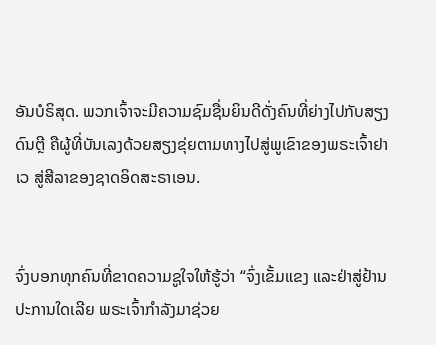ອັນບໍຣິສຸດ. ພວກເຈົ້າຈະມີຄວາມຊົມຊື່ນຍິນດີດັ່ງຄົນທີ່ຍ່າງໄປກັບສຽງດົນຕຼີ ຄືຜູ້ທີ່ບັນເລງດ້ວຍສຽງຂຸ່ຍຕາມທາງໄປສູ່ພູເຂົາຂອງພຣະເຈົ້າຢາເວ ສູ່ສີລາຂອງຊາດອິດສະຣາເອນ.


ຈົ່ງບອກທຸກຄົນທີ່ຂາດຄວາມຊູໃຈໃຫ້ຮູ້ວ່າ “ຈົ່ງເຂັ້ມແຂງ ແລະຢ່າສູ່ຢ້ານປະການໃດເລີຍ ພຣະເຈົ້າກຳລັງມາຊ່ວຍ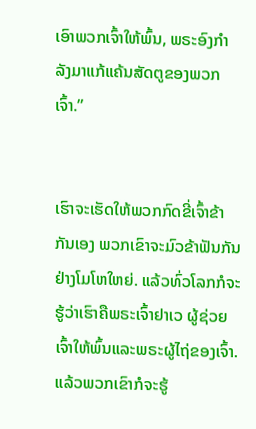ເອົາພວກເຈົ້າໃຫ້ພົ້ນ, ພຣະອົງກຳລັງມາແກ້ແຄ້ນສັດຕູຂອງພວກເຈົ້າ.”


ເຮົາຈະເຮັດໃຫ້ພວກກົດຂີ່ເຈົ້າຂ້າກັນເອງ ພວກເຂົາຈະມົວຂ້າຟັນກັນຢ່າງໂມໂຫໃຫຍ່. ແລ້ວທົ່ວໂລກກໍຈະຮູ້ວ່າເຮົາຄືພຣະເຈົ້າຢາເວ ຜູ້ຊ່ວຍເຈົ້າໃຫ້ພົ້ນແລະພຣະຜູ້ໄຖ່ຂອງເຈົ້າ. ແລ້ວພວກເຂົາກໍຈະຮູ້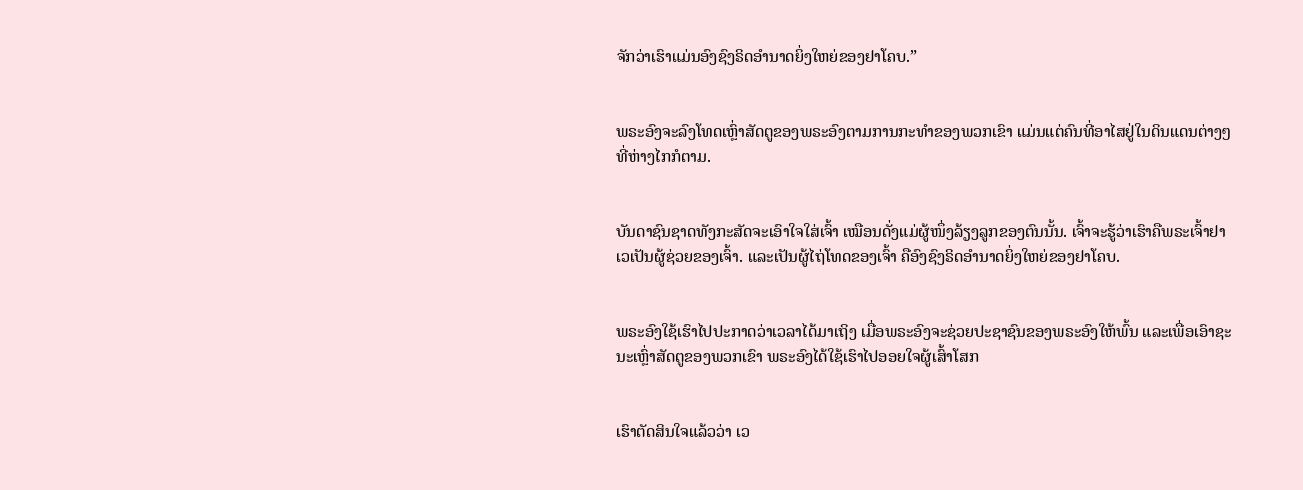ຈັກວ່າເຮົາແມ່ນອົງຊົງຣິດອຳນາດຍິ່ງໃຫຍ່ຂອງຢາໂຄບ.”


ພຣະອົງຈະລົງໂທດເຫຼົ່າສັດຕູຂອງພຣະອົງຕາມການກະທຳຂອງພວກເຂົາ ແມ່ນແຕ່ຄົນທີ່ອາໄສຢູ່ໃນດິນແດນຕ່າງໆທີ່ຫ່າງໄກກໍຕາມ.


ບັນດາຊົນຊາດທັງກະສັດຈະເອົາໃຈໃສ່ເຈົ້າ ເໝືອນດັ່ງແມ່ຜູ້ໜຶ່ງລ້ຽງລູກຂອງຕົນນັ້ນ. ເຈົ້າຈະຮູ້ວ່າເຮົາຄືພຣະເຈົ້າຢາເວເປັນຜູ້ຊ່ວຍຂອງເຈົ້າ. ແລະເປັນຜູ້ໄຖ່ໂທດຂອງເຈົ້າ ຄືອົງຊົງຣິດອຳນາດຍິ່ງໃຫຍ່ຂອງຢາໂຄບ.


ພຣະອົງໃຊ້ເຮົາໄປປະກາດວ່າເວລາໄດ້ມາເຖິງ ເມື່ອພຣະອົງຈະຊ່ວຍປະຊາຊົນຂອງພຣະອົງໃຫ້ພົ້ນ ແລະເພື່ອເອົາຊະນະເຫຼົ່າສັດຕູຂອງພວກເຂົາ ພຣະອົງໄດ້ໃຊ້ເຮົາໄປອອຍໃຈຜູ້ເສົ້າໂສກ


ເຮົາຕັດສິນໃຈແລ້ວວ່າ ເວ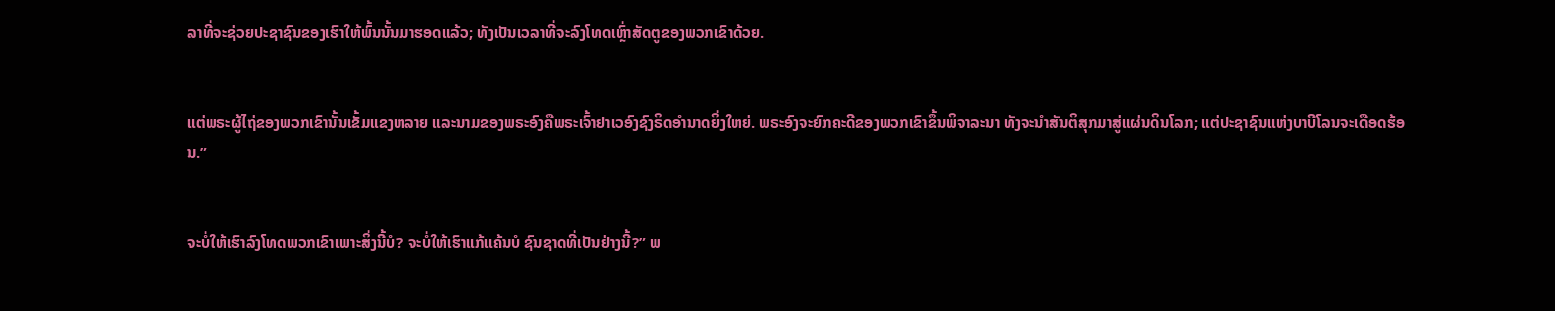ລາທີ່ຈະຊ່ວຍປະຊາຊົນຂອງເຮົາໃຫ້ພົ້ນນັ້ນມາຮອດແລ້ວ; ທັງເປັນເວລາທີ່ຈະລົງໂທດເຫຼົ່າສັດຕູຂອງພວກເຂົາດ້ວຍ.


ແຕ່ພຣະຜູ້ໄຖ່ຂອງພວກເຂົານັ້ນເຂັ້ມແຂງຫລາຍ ແລະນາມຂອງພຣະອົງຄືພຣະເຈົ້າຢາເວອົງຊົງຣິດອຳນາດຍິ່ງໃຫຍ່. ພຣະອົງຈະຍົກຄະດີຂອງພວກເຂົາຂຶ້ນພິຈາລະນາ ທັງຈະນຳສັນຕິສຸກມາສູ່ແຜ່ນດິນໂລກ; ແຕ່ປະຊາຊົນແຫ່ງບາບີໂລນຈະເດືອດຮ້ອນ.”


ຈະບໍ່ໃຫ້ເຮົາລົງໂທດພວກເຂົາເພາະສິ່ງນີ້ບໍ? ຈະບໍ່ໃຫ້ເຮົາແກ້ແຄ້ນບໍ ຊົນຊາດທີ່ເປັນຢ່າງນີ້?” ພ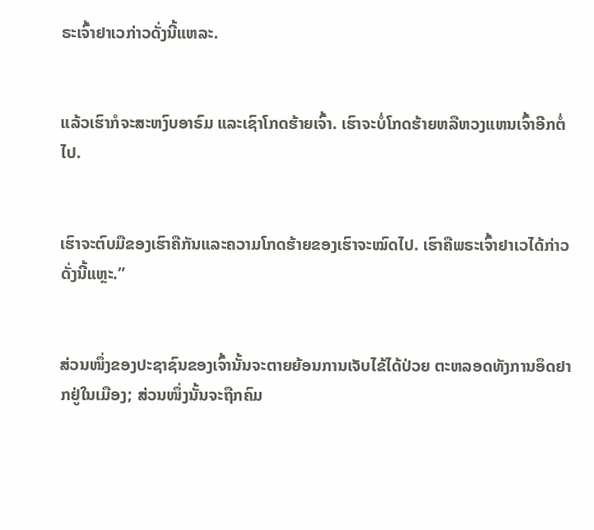ຣະເຈົ້າຢາເວກ່າວດັ່ງນີ້ແຫລະ.


ແລ້ວເຮົາກໍຈະສະຫງົບອາຣົມ ແລະເຊົາໂກດຮ້າຍເຈົ້າ. ເຮົາຈະບໍ່ໂກດຮ້າຍຫລືຫວງແຫນເຈົ້າອີກຕໍ່ໄປ.


ເຮົາຈະຕົບມືຂອງເຮົາຄືກັນແລະຄວາມໂກດຮ້າຍຂອງເຮົາຈະໝົດໄປ. ເຮົາຄືພຣະເຈົ້າຢາເວໄດ້ກ່າວດັ່ງນີ້ແຫຼະ.”


ສ່ວນໜຶ່ງຂອງປະຊາຊົນຂອງເຈົ້ານັ້ນຈະຕາຍຍ້ອນການເຈັບໄຂ້ໄດ້ປ່ວຍ ຕະຫລອດທັງການອຶດຢາກຢູ່ໃນເມືອງ; ສ່ວນໜຶ່ງນັ້ນຈະຖືກຄົມ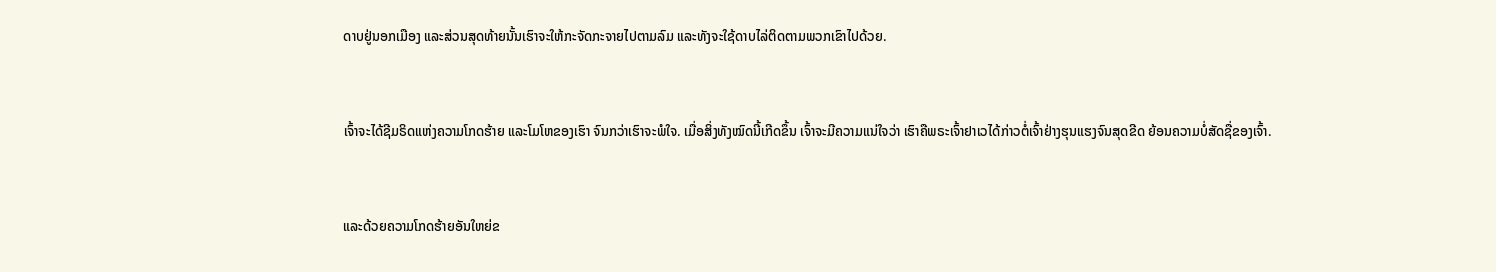ດາບຢູ່ນອກເມືອງ ແລະສ່ວນສຸດທ້າຍນັ້ນເຮົາຈະໃຫ້ກະຈັດກະຈາຍໄປຕາມລົມ ແລະທັງຈະໃຊ້ດາບໄລ່ຕິດຕາມພວກເຂົາໄປດ້ວຍ.


ເຈົ້າຈະໄດ້ຊີມຣິດແຫ່ງຄວາມໂກດຮ້າຍ ແລະໂມໂຫຂອງເຮົາ ຈົນກວ່າເຮົາຈະພໍໃຈ. ເມື່ອສິ່ງທັງໝົດນີ້ເກີດຂຶ້ນ ເຈົ້າຈະມີຄວາມແນ່ໃຈວ່າ ເຮົາຄືພຣະເຈົ້າຢາເວໄດ້ກ່າວຕໍ່ເຈົ້າຢ່າງຮຸນແຮງຈົນສຸດຂີດ ຍ້ອນຄວາມບໍ່ສັດຊື່ຂອງເຈົ້າ.


ແລະດ້ວຍຄວາມໂກດຮ້າຍອັນໃຫຍ່ຂ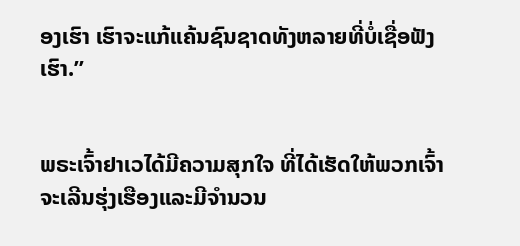ອງເຮົາ ເຮົາຈະແກ້ແຄ້ນຊົນຊາດທັງຫລາຍທີ່ບໍ່ເຊື່ອຟັງເຮົາ.”


ພຣະເຈົ້າຢາເວໄດ້ມີຄວາມສຸກໃຈ ທີ່ໄດ້ເຮັດໃຫ້ພວກເຈົ້າຈະເລີນຮຸ່ງເຮືອງແລະມີຈຳນວນ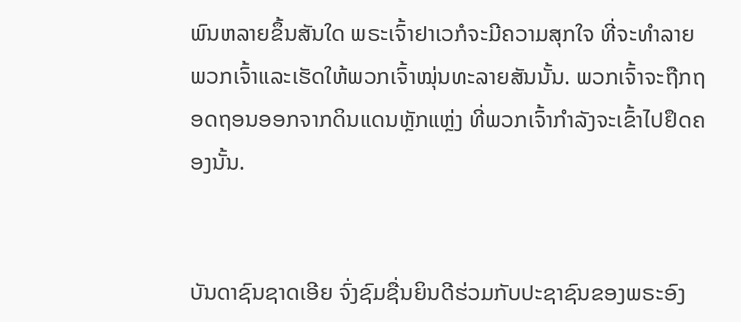ພົນຫລາຍຂຶ້ນສັນໃດ ພຣະເຈົ້າຢາເວກໍຈະມີຄວາມສຸກໃຈ ທີ່ຈະທຳລາຍພວກເຈົ້າແລະເຮັດໃຫ້ພວກເຈົ້າໝຸ່ນທະລາຍສັນນັ້ນ. ພວກເຈົ້າຈະຖືກຖອດຖອນອອກຈາກດິນແດນຫຼັກແຫຼ່ງ ທີ່ພວກເຈົ້າກຳລັງຈະເຂົ້າໄປຢຶດຄອງນັ້ນ.


ບັນດາຊົນຊາດເອີຍ ຈົ່ງຊົມຊື່ນຍິນດີຮ່ວມກັບປະຊາຊົນຂອງພຣະອົງ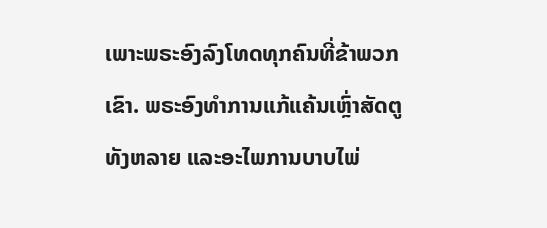ເພາະພຣະອົງລົງໂທດທຸກຄົນທີ່ຂ້າພວກເຂົາ. ພຣະອົງທຳການແກ້ແຄ້ນເຫຼົ່າສັດຕູທັງຫລາຍ ແລະອະໄພການບາບໄພ່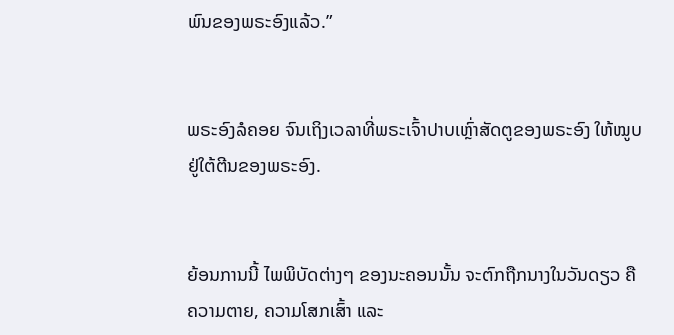ພົນຂອງພຣະອົງແລ້ວ.”


ພຣະອົງລໍຄອຍ ຈົນເຖິງເວລາທີ່ພຣະເຈົ້າປາບເຫຼົ່າສັດຕູຂອງພຣະອົງ ໃຫ້ໝູບຢູ່ໃຕ້ຕີນຂອງພຣະອົງ.


ຍ້ອນການນີ້ ໄພພິບັດຕ່າງໆ ຂອງນະຄອນນັ້ນ ຈະຕົກຖືກນາງໃນວັນດຽວ ຄືຄວາມຕາຍ, ຄວາມໂສກເສົ້າ ແລະ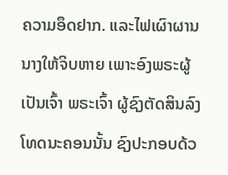ຄວາມອຶດຢາກ. ແລະໄຟເຜົາຜານນາງໃຫ້ຈິບຫາຍ ເພາະອົງພຣະຜູ້ເປັນເຈົ້າ ພຣະເຈົ້າ ຜູ້ຊົງຕັດສິນລົງໂທດນະຄອນນັ້ນ ຊົງປະກອບດ້ວ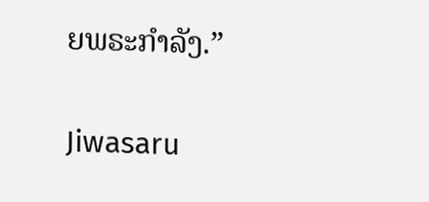ຍພຣະກຳລັງ.”


Jiwasaru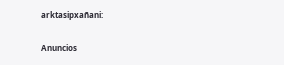arktasipxañani:

Anuncios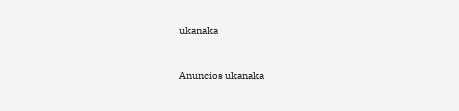ukanaka


Anuncios ukanaka